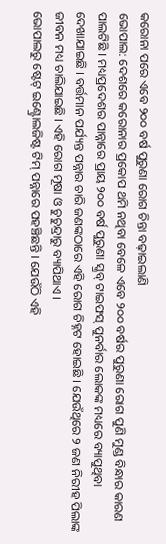କରୋନା ପରେ ଏବେ ୨୦୦ ବର୍ଷ ପୁରୁଣା ରୋଗ ଚିନ୍ତା ବଢ଼ାଇଲାଣି
ଭୋପାଲ: ଦେଶରେ କରୋନାର ପ୍ରକୋପ ଥମି ନଥିବା ବେଳେ ଏବେ ୨୦୦ ବର୍ଷର ପୁରୁଣା ରୋଗ ପୁଣି ମୁଣ୍ଡ ବିନ୍ଧାର କାରଣ ପାଲଟିଛି । ମଧ୍ୟପ୍ରଦେଶର ପାନ୍ନାରେ ପ୍ରାୟ ୨୦୦ ବର୍ଷ ପୁରୁଣା ସ୍କ୍ରବ୍ ଟାଇଫସ୍ ପୁନର୍ବାର ଲୋକଙ୍କ ମଧ୍ୟରେ ବ୍ୟାପୁଥିବା ଦେଖାଯାଇଛି । ବର୍ତ୍ତମାନ ପର୍ଯ୍ୟନ୍ତ ପନ୍ନାର ଚାରି ଜଣଙ୍କଠାରେ ଏହି ରୋଗ ଚିହ୍ନଟ ହୋଇଛି । ଯେଉଁଥିରେ ୨ ଜଣ ନିରୀହ ପିଲାଙ୍କ ଜୀବନ ମଧ୍ୟ ଚାଲିଯାଇଛି । ଏହି ରୋଗ ମୂଷା ଓ ଚୁଚୁନ୍ଦ୍ରାରୁ ବ୍ୟାପିଥାଏ ।
ଭୋପାଲରୁ ଷ୍ଟେଟ୍ ଇଣ୍ଟ୍ରୋଲଜିଷ୍ଟ ଟିମ୍ ପନ୍ନାରେ ପହଞ୍ଚିଛନ୍ତି । ଯେଉଁଠି ଏହି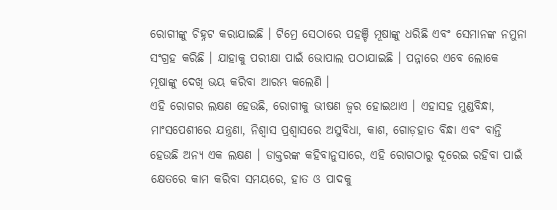ରୋଗୀଙ୍କୁ ଚିହ୍ନଟ କରାଯାଇଛି । ଟିମ୍ରେ ସେଠାରେ ପହଞ୍ଚି ମୂଷାଙ୍କୁ ଧରିଛି ଏବଂ ସେମାନଙ୍କ ନମୁନା ସଂଗ୍ରହ କରିଛି । ଯାହାକୁ ପରୀକ୍ଷା ପାଇଁ ଭୋପାଲ ପଠାଯାଇଛି । ପନ୍ନାରେ ଏବେ ଲୋକେ ମୂଷାଙ୍କୁ ଦେଖି ଭୟ କରିବା ଆରମ୍ଭ କଲେଣି ।
ଏହି ରୋଗର ଲକ୍ଷଣ ହେଉଛି, ରୋଗୀକୁ ଭୀଷଣ ଜ୍ୱର ହୋଇଥାଏ । ଏହାସହ ମୁଣ୍ଡବିନ୍ଧା, ମାଂସପେଶୀରେ ଯନ୍ତ୍ରଣା, ନିଶ୍ୱାସ ପ୍ରଶ୍ୱାସରେ ଅସୁବିଧା, କାଶ, ଗୋଡ଼ହାତ ବିନ୍ଧା ଏବଂ ବାନ୍ତି ହେଉଛି ଅନ୍ୟ ଏକ ଲକ୍ଷଣ । ଡାକ୍ତରଙ୍କ କହିବାନୁସାରେ, ଏହି ରୋଗଠାରୁ ଦୂରେଇ ରହିବା ପାଇଁ କ୍ଷେତରେ କାମ କରିବା ସମୟରେ, ହାତ ଓ ପାଦକୁ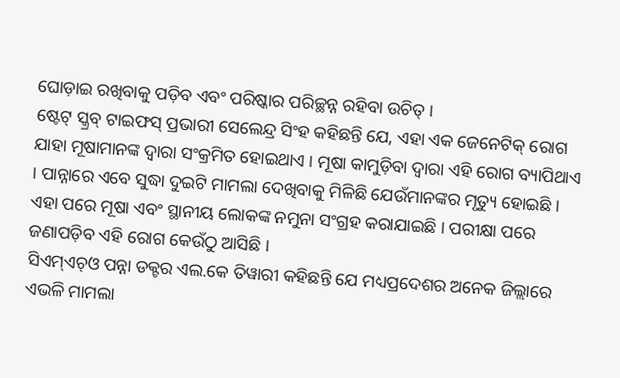ଘୋଡ଼ାଇ ରଖିବାକୁ ପଡ଼ିବ ଏବଂ ପରିଷ୍କାର ପରିଚ୍ଛନ୍ନ ରହିବା ଉଚିତ୍ ।
ଷ୍ଟେଟ୍ ସ୍କ୍ରବ୍ ଟାଇଫସ୍ ପ୍ରଭାରୀ ସେଲେନ୍ଦ୍ର ସିଂହ କହିଛନ୍ତି ଯେ, ଏହା ଏକ ଜେନେଟିକ୍ ରୋଗ ଯାହା ମୂଷାମାନଙ୍କ ଦ୍ୱାରା ସଂକ୍ରମିତ ହୋଇଥାଏ । ମୂଷା କାମୁଡ଼ିବା ଦ୍ୱାରା ଏହି ରୋଗ ବ୍ୟାପିଥାଏ । ପାନ୍ନାରେ ଏବେ ସୁଦ୍ଧା ଦୁଇଟି ମାମଲା ଦେଖିବାକୁ ମିଳିଛି ଯେଉଁମାନଙ୍କର ମୃତ୍ୟୁ ହୋଇଛି । ଏହା ପରେ ମୂଷା ଏବଂ ସ୍ଥାନୀୟ ଲୋକଙ୍କ ନମୁନା ସଂଗ୍ରହ କରାଯାଇଛି । ପରୀକ୍ଷା ପରେ ଜଣାପଡ଼ିବ ଏହି ରୋଗ କେଉଁଠୁ ଆସିଛି ।
ସିଏମ୍ଏଚ୍ଓ ପନ୍ନା ଡକ୍ଟର ଏଲ.କେ ତିୱାରୀ କହିଛନ୍ତି ଯେ ମଧ୍ୟପ୍ରଦେଶର ଅନେକ ଜିଲ୍ଲାରେ ଏଭଳି ମାମଲା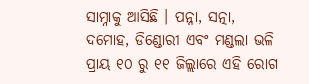ସାମ୍ନାକୁ ଆସିଛି । ପନ୍ନା, ସତ୍ନା, ଦମୋହ, ଡିଣ୍ଡୋରୀ ଏବଂ ମଣ୍ଡଲା ଭଳି ପ୍ରାୟ ୧୦ ରୁ ୧୧ ଜିଲ୍ଲାରେ ଏହି ରୋଗ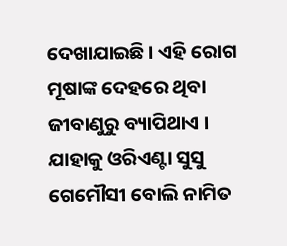ଦେଖାଯାଇଛି । ଏହି ରୋଗ ମୂଷାଙ୍କ ଦେହରେ ଥିବା ଜୀବାଣୁରୁ ବ୍ୟାପିଥାଏ । ଯାହାକୁ ଓରିଏଣ୍ଟା ସୁସୁ ଗେମୌସୀ ବୋଲି ନାମିତ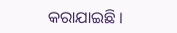କରାଯାଇଛି ।